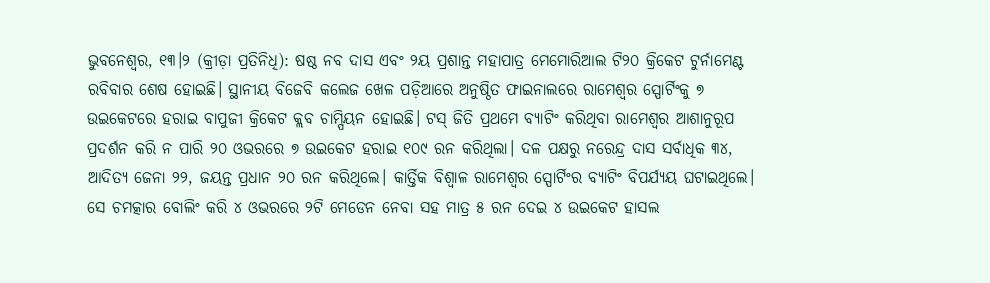ଭୁବନେଶ୍ୱର, ୧୩।୨ (କ୍ରୀଡ଼ା ପ୍ରତିନିଧି): ଷଷ୍ଠ ନବ ଦାସ ଏବଂ ୨ୟ ପ୍ରଶାନ୍ତ ମହାପାତ୍ର ମେମୋରିଆଲ ଟି୨୦ କ୍ରିକେଟ ଟୁର୍ନାମେଣ୍ଟ ରବିବାର ଶେଷ ହୋଇଛି। ସ୍ଥାନୀୟ ବିଜେବି କଲେଜ ଖେଳ ପଡ଼ିଆରେ ଅନୁଷ୍ଠିତ ଫାଇନାଲରେ ରାମେଶ୍ୱର ସ୍ପୋର୍ଟିଂକୁ ୭ ଉଇକେଟରେ ହରାଇ ବାପୁଜୀ କ୍ରିକେଟ କ୍ଲବ ଚାମ୍ପିୟନ ହୋଇଛି। ଟସ୍ ଜିତି ପ୍ରଥମେ ବ୍ୟାଟିଂ କରିଥିବା ରାମେଶ୍ୱର ଆଶାନୁରୂପ ପ୍ରଦର୍ଶନ କରି ନ ପାରି ୨୦ ଓଭରରେ ୭ ଉଇକେଟ ହରାଇ ୧୦୯ ରନ କରିଥିଲା। ଦଳ ପକ୍ଷରୁ ନରେନ୍ଦ୍ର ଦାସ ସର୍ବାଧିକ ୩୪, ଆଦିତ୍ୟ ଜେନା ୨୨, ଜୟନ୍ତ ପ୍ରଧାନ ୨୦ ରନ କରିଥିଲେ। କାର୍ତ୍ତିକ ବିଶ୍ୱାଳ ରାମେଶ୍ୱର ସ୍ପୋର୍ଟିଂର ବ୍ୟାଟିଂ ବିପର୍ଯ୍ୟୟ ଘଟାଇଥିଲେ। ସେ ଚମତ୍କାର ବୋଲିଂ କରି ୪ ଓଭରରେ ୨ଟି ମେଡେନ ନେବା ସହ ମାତ୍ର ୫ ରନ ଦେଇ ୪ ଉଇକେଟ ହାସଲ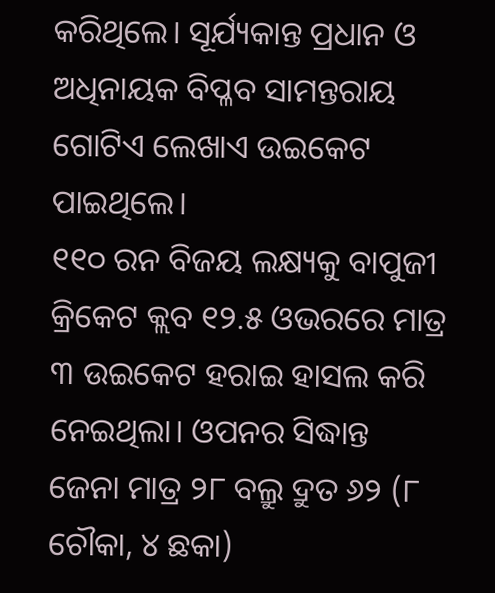କରିଥିଲେ। ସୂର୍ଯ୍ୟକାନ୍ତ ପ୍ରଧାନ ଓ ଅଧିନାୟକ ବିପ୍ଳବ ସାମନ୍ତରାୟ ଗୋଟିଏ ଲେଖାଏ ଉଇକେଟ ପାଇଥିଲେ।
୧୧୦ ରନ ବିଜୟ ଲକ୍ଷ୍ୟକୁ ବାପୁଜୀ କ୍ରିକେଟ କ୍ଲବ ୧୨.୫ ଓଭରରେ ମାତ୍ର ୩ ଉଇକେଟ ହରାଇ ହାସଲ କରି ନେଇଥିଲା। ଓପନର ସିଦ୍ଧାନ୍ତ ଜେନା ମାତ୍ର ୨୮ ବଲ୍ରୁ ଦ୍ରୁତ ୬୨ (୮ ଚୌକା, ୪ ଛକା)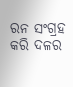ରନ ସଂଗ୍ରହ କରି ଦଳର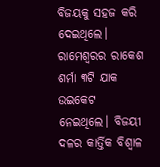ବିଜୟକୁ ସହଜ କରି ଦେଇଥିଲେ। ରାମେଶ୍ୱରର ରାକେଶ ଶର୍ମା ୩ଟି ଯାକ ଉଇକେଟ ନେଇଥିଲେ। ବିଜୟୀ ଦଳର କାର୍ତ୍ତିକ ବିଶ୍ୱାଳ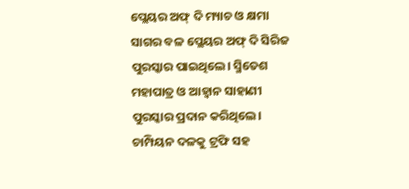ପ୍ଲେୟର ଅଫ୍ ଦି ମ୍ୟାଚ ଓ କ୍ଷମା ସାଗର ବଳ ପ୍ଲେୟର ଅଫ୍ ଦି ସିରିଜ ପୁରସ୍କାର ପାଇଥିଲେ। ସ୍ମିତେଶ ମହାପାତ୍ର ଓ ଆହ୍ବାନ ସାହାଣୀ ପୁରସ୍କାର ପ୍ରଦାନ କରିଥିଲେ। ଚାମ୍ପିୟନ ଦଳକୁ ଟ୍ରଫି ସହ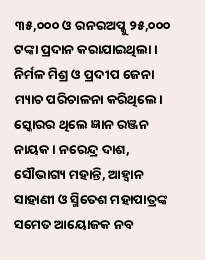୩୫,୦୦୦ ଓ ରନରଅପ୍କୁ ୨୫,୦୦୦ ଟଙ୍କା ପ୍ରଦାନ କରାଯାଇଥିଲା। ନିର୍ମଳ ମିଶ୍ର ଓ ପ୍ରଦୀପ ଜେନା ମ୍ୟାଚ ପରିଚାଳନା କରିଥିଲେ। ସ୍କୋରର ଥିଲେ ଜ୍ଞାନ ରଞ୍ଜନ ନାୟକ। ନରେନ୍ଦ୍ର ଦାଶ, ସୌଭାଗ୍ୟ ମହାନ୍ତି, ଆହ୍ବାନ ସାହାଣୀ ଓ ସ୍ମିତେଶ ମହାପାତ୍ରଙ୍କ ସମେତ ଆୟୋଜକ ନବ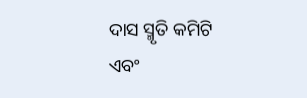ଦାସ ସ୍ମୃତି କମିଟି ଏବଂ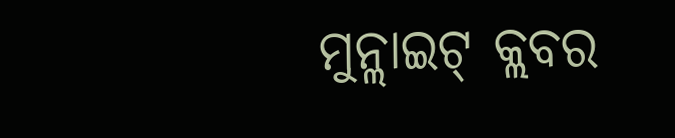ମୁନ୍ଲାଇଟ୍ କ୍ଲବର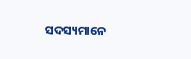ସଦସ୍ୟମାନେ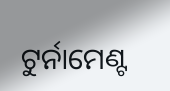ଟୁର୍ନାମେଣ୍ଟ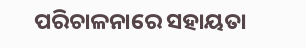ପରିଚାଳନାରେ ସହାୟତା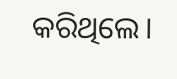କରିଥିଲେ।